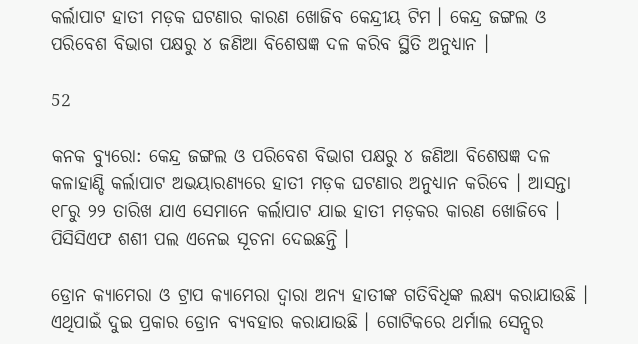କର୍ଲାପାଟ ହାତୀ ମଡ଼କ ଘଟଣାର କାରଣ ଖୋଜିବ କେନ୍ଦ୍ରୀୟ ଟିମ । କେନ୍ଦ୍ର ଜଙ୍ଗଲ ଓ ପରିବେଶ ବିଭାଗ ପକ୍ଷରୁ ୪ ଜଣିଆ ବିଶେଷଜ୍ଞ ଦଳ କରିବ ସ୍ଥିତି ଅନୁଧ୍ୟାନ ।

52

କନକ ବ୍ୟୁରୋ: କେନ୍ଦ୍ର ଜଙ୍ଗଲ ଓ ପରିବେଶ ବିଭାଗ ପକ୍ଷରୁ ୪ ଜଣିଆ ବିଶେଷଜ୍ଞ ଦଳ କଳାହାଣ୍ଡି କର୍ଲାପାଟ ଅଭୟାରଣ୍ୟରେ ହାତୀ ମଡ଼କ ଘଟଣାର ଅନୁଧ୍ୟାନ କରିବେ । ଆସନ୍ତା ୧୮ରୁ ୨୨ ତାରିଖ ଯାଏ ସେମାନେ କର୍ଲାପାଟ ଯାଇ ହାତୀ ମଡ଼କର କାରଣ ଖୋଜିବେ । ପିସିସିଏଫ ଶଶୀ ପଲ ଏନେଇ ସୂଚନା ଦେଇଛନ୍ତି ।

ଡ୍ରୋନ କ୍ୟାମେରା ଓ ଟ୍ରାପ କ୍ୟାମେରା ଦ୍ୱାରା ଅନ୍ୟ ହାତୀଙ୍କ ଗତିବିଧିଙ୍କ ଲକ୍ଷ୍ୟ କରାଯାଉଛି । ଏଥିପାଇଁ ଦୁଇ ପ୍ରକାର ଡ୍ରୋନ ବ୍ୟବହାର କରାଯାଉଛି । ଗୋଟିକରେ ଥର୍ମାଲ ସେନ୍ସର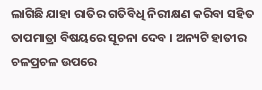ଲାଗିଛି ଯାହା ରାତିର ଗତିବିଧି ନିରୀକ୍ଷଣ କରିବା ସହିତ ତାପମାତ୍ରା ବିଷୟରେ ସୂଚନା ଦେବ । ଅନ୍ୟଟି ହାତୀର ଚଳପ୍ରଚଳ ଉପରେ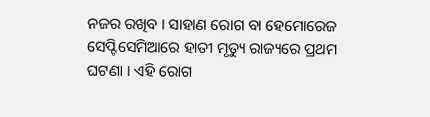ନଜର ରଖିବ । ସାହାଣ ରୋଗ ବା ହେମୋରେଜ ସେପ୍ଟିସେମିଆରେ ହାତୀ ମୃତ୍ୟୁ ରାଜ୍ୟରେ ପ୍ରଥମ ଘଟଣା । ଏହି ରୋଗ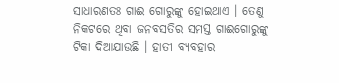ସାଧାରଣତଃ ଗାଈ ଗୋରୁଙ୍କୁ ହୋଇଥାଏ । ତେଣୁ ନିକଟରେ ଥିବା ଜନବସତିର ସମସ୍ତ ଗାଈଗୋରୁଙ୍କୁ ଟିକା ଦିଆଯାଉଛି । ହାତୀ ବ୍ୟବହାର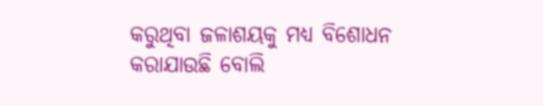କରୁଥିବା ଜଳାଶୟକୁ ମଧ୍ୟ ବିଶୋଧନ କରାଯାଉଛି ବୋଲି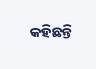କହିଛନ୍ତି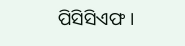ପିସିସିଏଫ ।